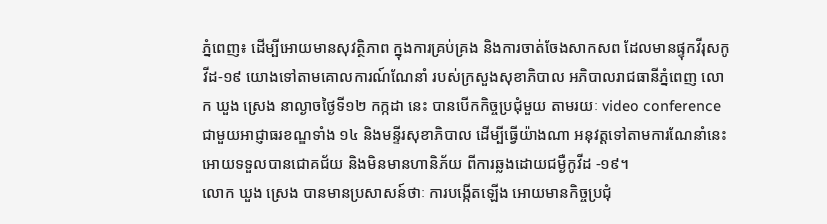ភ្នំពេញ៖ ដើម្បីអោយមានសុវត្ថិភាព ក្នុងការគ្រប់គ្រង និងការចាត់ចែងសាកសព ដែលមានផ្ទុកវីរុសកូវីដ-១៩ យោងទៅតាមគោលការណ៍ណែនាំ របស់ក្រសួងសុខាភិបាល អភិបាលរាជធានីភ្នំពេញ លោក ឃួង ស្រេង នាល្ងាចថ្ងៃទី១២ កក្កដា នេះ បានបើកកិច្ចប្រជុំមួយ តាមរយៈ video conference ជាមួយអាជ្ញាធរខណ្ឌទាំង ១៤ និងមន្ទីរសុខាភិបាល ដើម្បីធ្វើយ៉ាងណា អនុវត្តទៅតាមការណែនាំនេះ អោយទទួលបានជោគជ័យ និងមិនមានហានិភ័យ ពីការឆ្លងដោយជម្ងឺកូវីដ -១៩។
លោក ឃួង ស្រេង បានមានប្រសាសន៍ថាៈ ការបង្កើតឡើង អោយមានកិច្ចប្រជុំ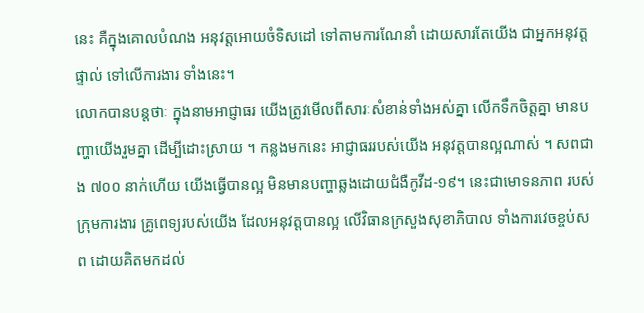នេះ គឺក្នុងគោលបំណង អនុវត្តអោយចំទិសដៅ ទៅតាមការណែនាំ ដោយសារតែយើង ជាអ្នកអនុវត្តផ្ទាល់ ទៅលើការងារ ទាំងនេះ។
លោកបានបន្តថាៈ ក្នុងនាមអាជ្ញាធរ យើងត្រូវមើលពីសារៈសំខាន់ទាំងអស់គ្នា លើកទឹកចិត្តគ្នា មានបញ្ហាយើងរួមគ្នា ដើម្បីដោះស្រាយ ។ កន្លងមកនេះ អាជ្ញាធររបស់យើង អនុវត្តបានល្អណាស់ ។ សពជាង ៧០០ នាក់ហើយ យើងធ្វើបានល្អ មិនមានបញ្ហាឆ្លងដោយជំងឺកូវីដ-១៩។ នេះជាមោទនភាព របស់ក្រុមការងារ គ្រូពេទ្យរបស់យើង ដែលអនុវត្តបានល្អ លើវិធានក្រសួងសុខាភិបាល ទាំងការវេចខ្ចប់សព ដោយគិតមកដល់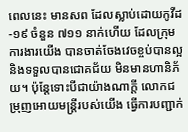ពេលនេះ មានសព ដែលស្លាប់ដោយកូវីដ-១៩ ចំនួន ៧១១ នាក់ហើយ ដែលក្រុមការងារយើង បានចាត់ចែងវេចខ្ចប់បានល្អនិងទទួលបានជោគជ័យ មិនមានហានិភ័យ។ ប៉ុន្តែទោះបីជាយ៉ាងណាក្តី លោកជម្រុញអោយមន្ត្រីរបស់យើង ធ្វើការបញ្ជាក់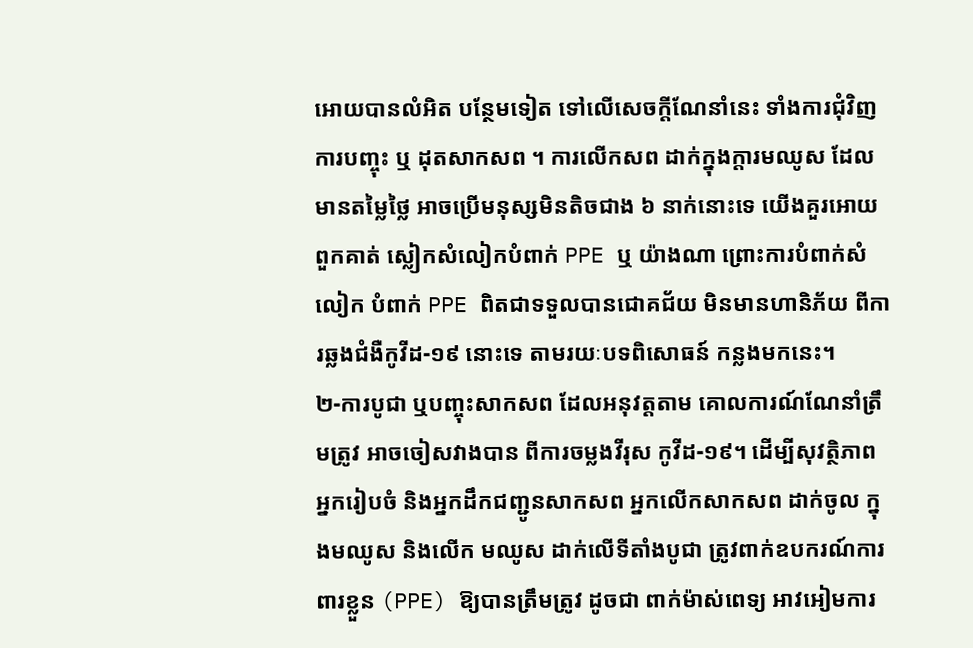អោយបានលំអិត បន្ថែមទៀត ទៅលើសេចក្តីណែនាំនេះ ទាំងការជុំវិញការបញ្ចុះ ឬ ដុតសាកសព ។ ការលើកសព ដាក់ក្នុងក្តារមឈូស ដែលមានតម្លៃថ្លៃ អាចប្រើមនុស្សមិនតិចជាង ៦ នាក់នោះទេ យើងគួរអោយពួកគាត់ ស្លៀកសំលៀកបំពាក់ PPE ឬ យ៉ាងណា ព្រោះការបំពាក់សំលៀក បំពាក់ PPE ពិតជាទទួលបានជោគជ័យ មិនមានហានិភ័យ ពីការឆ្លងជំងឺកូវីដ-១៩ នោះទេ តាមរយៈបទពិសោធន៍ កន្លងមកនេះ។
២-ការបូជា ឬបញ្ចុះសាកសព ដែលអនុវត្តតាម គោលការណ៍ណែនាំត្រឹមត្រូវ អាចចៀសវាងបាន ពីការចម្លងវីរុស កូវីដ-១៩។ ដើម្បីសុវត្ថិភាព អ្នករៀបចំ និងអ្នកដឹកជញ្ជូនសាកសព អ្នកលើកសាកសព ដាក់ចូល ក្នុងមឈូស និងលើក មឈូស ដាក់លើទីតាំងបូជា ត្រូវពាក់ឧបករណ៍ការពារខ្លួន (PPE) ឱ្យបានត្រឹមត្រូវ ដូចជា ពាក់ម៉ាស់ពេទ្យ អាវអៀមការ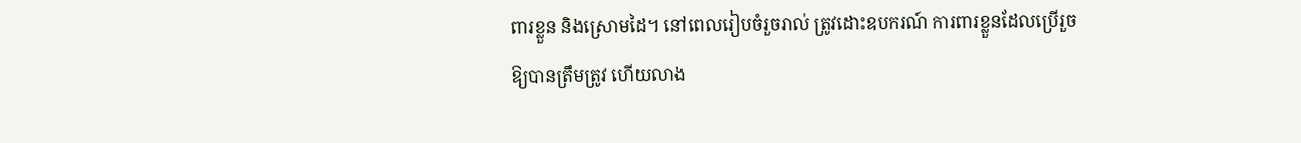ពារខ្លួន និងស្រោមដៃ។ នៅពេលរៀបចំរួចរាល់ ត្រូវដោះឧបករណ៍ ការពារខ្លួនដែលប្រើរួច ឱ្យបានត្រឹមត្រូវ ហើយលាង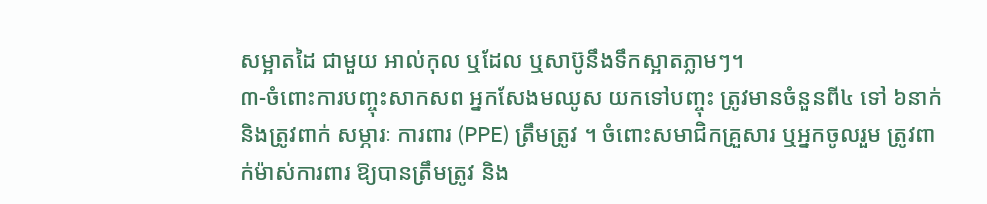សម្អាតដៃ ជាមួយ អាល់កុល ឬដែល ឬសាប៊ូនឹងទឹកស្អាតភ្លាមៗ។
៣-ចំពោះការបញ្ចុះសាកសព អ្នកសែងមឈូស យកទៅបញ្ចុះ ត្រូវមានចំនួនពី៤ ទៅ ៦នាក់ និងត្រូវពាក់ សម្ភារៈ ការពារ (PPE) ត្រឹមត្រូវ ។ ចំពោះសមាជិកគ្រួសារ ឬអ្នកចូលរួម ត្រូវពាក់ម៉ាស់ការពារ ឱ្យបានត្រឹមត្រូវ និង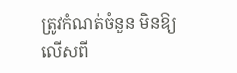ត្រូវកំណត់ចំនួន មិនឱ្យលើសពី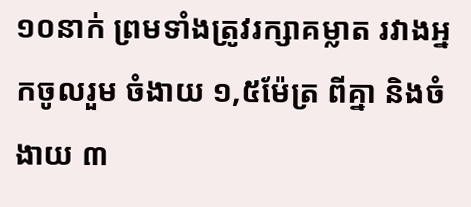១០នាក់ ព្រមទាំងត្រូវរក្សាគម្លាត រវាងអ្នកចូលរួម ចំងាយ ១,៥ម៉ែត្រ ពីគ្នា និងចំងាយ ៣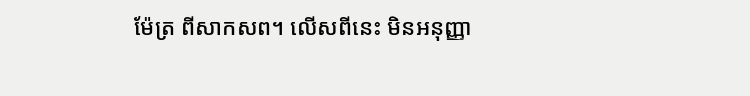ម៉ែត្រ ពីសាកសព។ លើសពីនេះ មិនអនុញ្ញា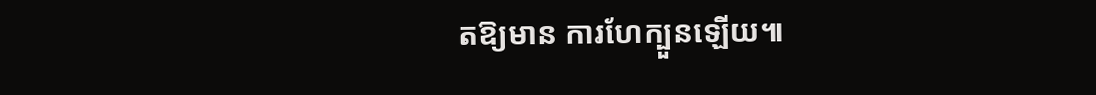តឱ្យមាន ការហែក្បួនឡើយ៕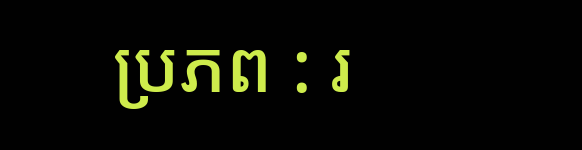ប្រភព : រ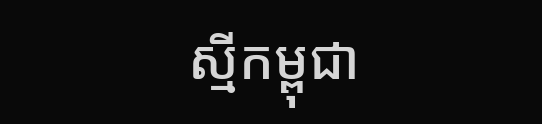ស្មីកម្ពុជា